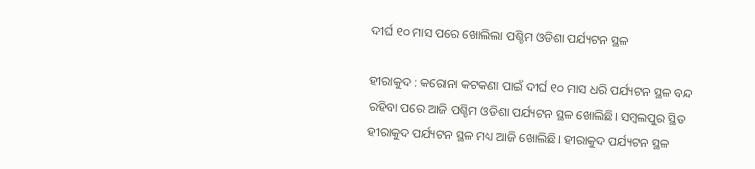ଦୀର୍ଘ ୧୦ ମାସ ପରେ ଖୋଲିଲା ପଶ୍ଚିମ ଓଡିଶା ପର୍ଯ୍ୟଟନ ସ୍ଥଳ

ହୀରାକୁଦ : କରୋନା କଟକଣା ପାଇଁ ଦୀର୍ଘ ୧୦ ମାସ ଧରି ପର୍ଯ୍ୟଟନ ସ୍ଥଳ ବନ୍ଦ ରହିବା ପରେ ଆଜି ପଶ୍ଚିମ ଓଡିଶା ପର୍ଯ୍ୟଟନ ସ୍ଥଳ ଖୋଲିଛି। ସମ୍ବଲପୁର ସ୍ଥିତ ହୀରାକୁଦ ପର୍ଯ୍ୟଟନ ସ୍ଥଳ ମଧ୍ୟ ଆଜି ଖୋଲିଛି। ହୀରାକୁଦ ପର୍ଯ୍ୟଟନ ସ୍ଥଳ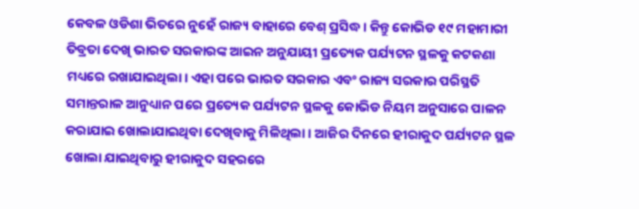କେବଳ ଓଡିଶା ଭିତରେ ନୁହେଁ ରାଜ୍ୟ ବାହାରେ ବେଶ୍ ପ୍ରସିଦ୍ଧ। କିନ୍ତୁ କୋଭିଡ ୧୯ ମହାମାରୀ ତିବ୍ରତା ଦେଖି ଭାରତ ସରକାରଙ୍କ ଆଇନ ଅନୁଯାୟୀ ପ୍ରତ୍ୟେକ ପର୍ଯ୍ୟଟନ ସ୍ଥଳକୁ କଟକଣା ମଧ୍ୟରେ ରଖାଯାଇଥିଲା। ଏହା ପରେ ଭାରତ ସରକାର ଏବଂ ରାଜ୍ୟ ସରକାର ପରିସ୍ଥତି ସମାନ୍ତରାଳ ଆନୁଧ୍ୟାନ ପରେ ପ୍ରତ୍ୟେକ ପର୍ଯ୍ୟଟନ ସ୍ଥଳକୁ କୋଭିଡ ନିୟମ ଅନୁସାରେ ପାଳନ କରାଯାଇ ଖୋଲାଯାଇଥିବା ଦେଖିବାକୁ ମିଳିଥିଲା । ଆଜିର ଦିନରେ ହୀରାକୁଦ ପର୍ଯ୍ୟଟନ ସ୍ଥଳ ଖୋଲା ଯାଇଥିବାରୁ ହୀରାକୁଦ ସହରରେ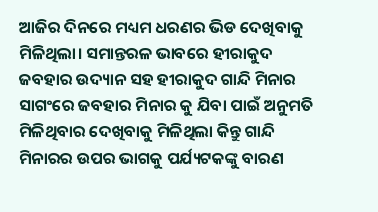ଆଜିର ଦିନରେ ମଧ୍ୟମ ଧରଣର ଭିଡ ଦେଖିବାକୁ ମିଳିଥିଲା। ସମାନ୍ତରଳ ଭାବରେ ହୀରାକୁଦ ଜବହାର ଉଦ୍ୟାନ ସହ ହୀରାକୁଦ ଗାନ୍ଦି ମିନାର ସାଗଂରେ ଜବହାର ମିନାର କୁ ଯିବା ପାଇଁ ଅନୁମତି ମିଳିଥିବାର ଦେଖିବାକୁ ମିଳିଥିଲା କିନ୍ତୁ ଗାନ୍ଦି ମିନାରର ଉପର ଭାଗକୁ ପର୍ଯ୍ୟଟକଙ୍କୁ ବାରଣ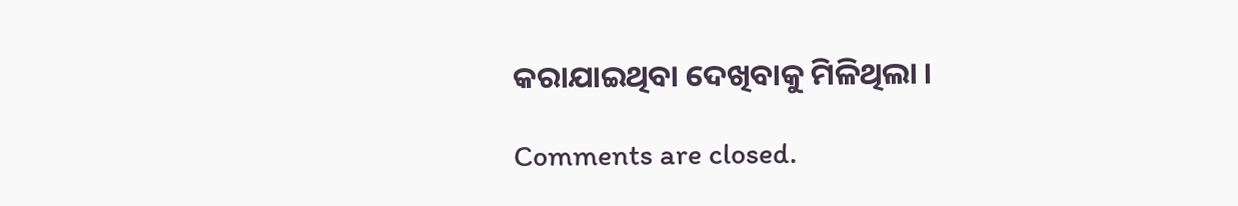କରାଯାଇଥିବା ଦେଖିବାକୁ ମିଳିଥିଲା ।

Comments are closed.